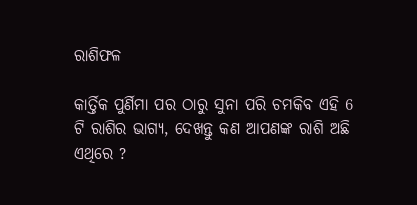ରାଶିଫଳ

କାର୍ତ୍ତିକ ପୁର୍ଣିମା ପର ଠାରୁ ସୁନା ପରି ଚମକିବ ଏହି 6 ଟି ରାଶିର ଭାଗ୍ୟ, ଦେଖନ୍ତୁ କଣ ଆପଣଙ୍କ ରାଶି ଅଛି ଏଥିରେ ?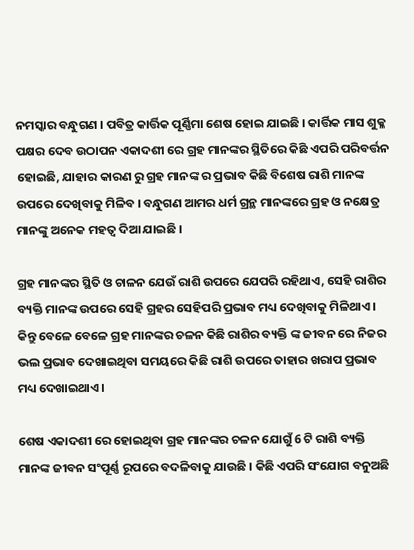ନମସ୍କାର ବନ୍ଧୁଗଣ । ପବିତ୍ର କାର୍ତ୍ତିକ ପୂର୍ଣ୍ଣିମା ଶେଷ ହୋଇ ଯାଇଛି । କାର୍ତ୍ତିକ ମାସ ଶୁକ୍ଳ ପକ୍ଷର ଦେବ ଉଠାପନ ଏକାଦଶୀ ରେ ଗ୍ରହ ମାନଙ୍କର ସ୍ଥିତିରେ କିଛି ଏପରି ପରିବର୍ତ୍ତନ ହୋଇଛି, ଯାହାର କାରଣ ରୁ ଗ୍ରହ ମାନଙ୍କ ର ପ୍ରଭାବ କିଛି ବିଶେଷ ରାଶି ମାନଙ୍କ ଉପରେ ଦେଖିବାକୁ ମିଳିବ । ବନ୍ଧୁଗଣ ଆମର ଧର୍ମ ଗ୍ରନ୍ଥ ମାନଙ୍କରେ ଗ୍ରହ ଓ ନକ୍ଷେତ୍ର ମାନଙ୍କୁ ଅନେକ ମହତ୍ଵ ଦିଆ ଯାଇଛି ।

ଗ୍ରହ ମାନଙ୍କର ସ୍ଥିତି ଓ ଚାଳନ ଯେଉଁ ରାଶି ଉପରେ ଯେପରି ରହିଥାଏ, ସେହି ରାଶିର ବ୍ୟକ୍ତି ମାନଙ୍କ ଉପରେ ସେହି ଗ୍ରହର ସେହିପରି ପ୍ରଭାବ ମଧ୍ୟ ଦେଖିବାକୁ ମିଳିଥାଏ । କିନ୍ତୁ ବେଳେ ବେଳେ ଗ୍ରହ ମାନଙ୍କର ଚଳନ କିଛି ରାଶିର ବ୍ୟକ୍ତି ଙ୍କ ଜୀବନ ରେ ନିଜର ଭଲ ପ୍ରଭାବ ଦେଖାଇଥିବା ସମୟରେ କିଛି ରାଶି ଉପରେ ତାହାର ଖରାପ ପ୍ରଭାବ ମଧ୍ୟ ଦେଖାଇଥାଏ ।

ଶେଷ ଏକାଦଶୀ ରେ ହୋଇଥିବା ଗ୍ରହ ମାନଙ୍କର ଚଳନ ଯୋଗୁଁ 6 ଟି ରାଶି ବ୍ୟକ୍ତି ମାନଙ୍କ ଜୀବନ ସଂପୂର୍ଣ୍ଣ ରୂପରେ ବଦଳିବାକୁ ଯାଉଛି । କିଛି ଏପରି ସଂଯୋଗ ବନୁଅଛି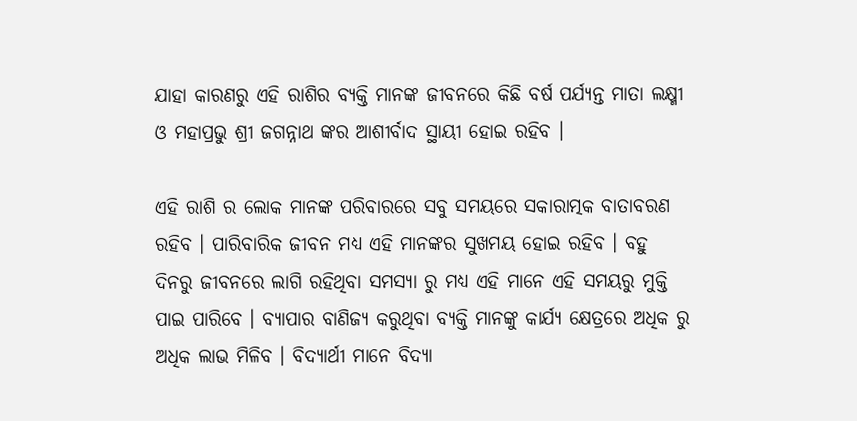ଯାହା କାରଣରୁ ଏହି ରାଶିର ବ୍ୟକ୍ତି ମାନଙ୍କ ଜୀବନରେ କିଛି ବର୍ଷ ପର୍ଯ୍ୟନ୍ତ ମାତା ଲକ୍ଷ୍ମୀ ଓ ମହାପ୍ରଭୁ ଶ୍ରୀ ଜଗନ୍ନାଥ ଙ୍କର ଆଶୀର୍ବାଦ ସ୍ଥାୟୀ ହୋଇ ରହିବ ।

ଏହି ରାଶି ର ଲୋକ ମାନଙ୍କ ପରିବାରରେ ସବୁ ସମୟରେ ସକାରାତ୍ମକ ବାତାବରଣ ରହିବ । ପାରିବାରିକ ଜୀବନ ମଧ୍ୟ ଏହି ମାନଙ୍କର ସୁଖମୟ ହୋଇ ରହିବ । ବହୁ ଦିନରୁ ଜୀବନରେ ଲାଗି ରହିଥିବା ସମସ୍ଯା ରୁ ମଧ୍ୟ ଏହି ମାନେ ଏହି ସମୟରୁ ମୁକ୍ତି ପାଇ ପାରିବେ । ବ୍ୟାପାର ବାଣିଜ୍ୟ କରୁଥିବା ବ୍ୟକ୍ତି ମାନଙ୍କୁ କାର୍ଯ୍ୟ କ୍ଷେତ୍ରରେ ଅଧିକ ରୁ ଅଧିକ ଲାଭ ମିଳିବ । ବିଦ୍ୟାର୍ଥୀ ମାନେ ବିଦ୍ୟା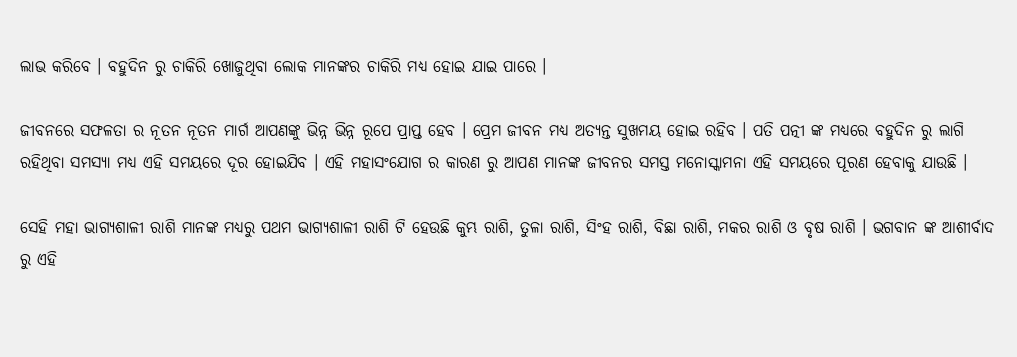ଲାଭ କରିବେ । ବହୁଦିନ ରୁ ଚାକିରି ଖୋଜୁଥିବା ଲୋକ ମାନଙ୍କର ଚାକିରି ମଧ୍ୟ ହୋଇ ଯାଇ ପାରେ ।

ଜୀବନରେ ସଫଳତା ର ନୂତନ ନୂତନ ମାର୍ଗ ଆପଣଙ୍କୁ ଭିନ୍ନ ଭିନ୍ନ ରୂପେ ପ୍ରାପ୍ତ ହେବ । ପ୍ରେମ ଜୀବନ ମଧ୍ୟ ଅତ୍ୟନ୍ତ ସୁଖମୟ ହୋଇ ରହିବ । ପତି ପତ୍ନୀ ଙ୍କ ମଧ୍ୟରେ ବହୁଦିନ ରୁ ଲାଗି ରହିଥିବା ସମସ୍ଯା ମଧ୍ୟ ଏହି ସମୟରେ ଦୂର ହୋଇଯିବ । ଏହି ମହାସଂଯୋଗ ର କାରଣ ରୁ ଆପଣ ମାନଙ୍କ ଜୀବନର ସମସ୍ତ ମନୋସ୍କାମନା ଏହି ସମୟରେ ପୂରଣ ହେବାକୁ ଯାଉଛି ।

ସେହି ମହା ଭାଗ୍ୟଶାଳୀ ରାଶି ମାନଙ୍କ ମଧ୍ୟରୁ ପଥମ ଭାଗ୍ୟଶାଳୀ ରାଶି ଟି ହେଉଛି କୁମ୍ଭ ରାଶି, ତୁଳା ରାଶି, ସିଂହ ରାଶି, ବିଛା ରାଶି, ମକର ରାଶି ଓ ବୃଷ ରାଶି । ଭଗବାନ ଙ୍କ ଆଶୀର୍ବାଦ ରୁ ଏହି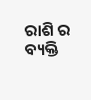ରାଶି ର ବ୍ୟକ୍ତି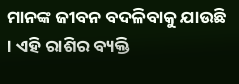ମାନଙ୍କ ଜୀବନ ବଦଳିବାକୁ ଯାଉଛି । ଏହି ରାଶିର ବ୍ୟକ୍ତି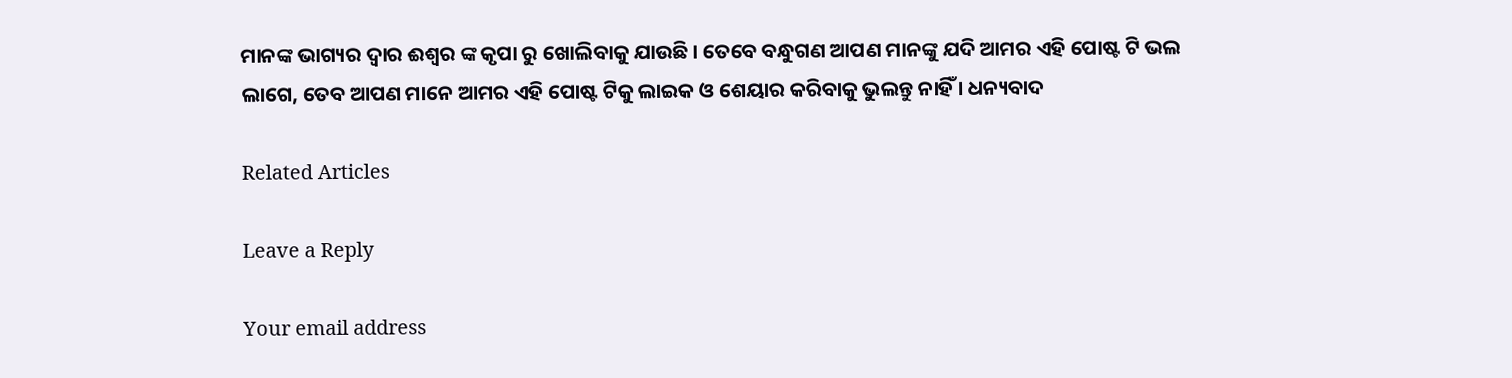ମାନଙ୍କ ଭାଗ୍ୟର ଦ୍ଵାର ଈଶ୍ଵର ଙ୍କ କୃପା ରୁ ଖୋଲିବାକୁ ଯାଉଛି । ତେବେ ବନ୍ଧୁଗଣ ଆପଣ ମାନଙ୍କୁ ଯଦି ଆମର ଏହି ପୋଷ୍ଟ ଟି ଭଲ ଲାଗେ, ତେବ ଆପଣ ମାନେ ଆମର ଏହି ପୋଷ୍ଟ ଟିକୁ ଲାଇକ ଓ ଶେୟାର କରିବାକୁ ଭୁଲନ୍ତୁ ନାହିଁ । ଧନ୍ୟବାଦ

Related Articles

Leave a Reply

Your email address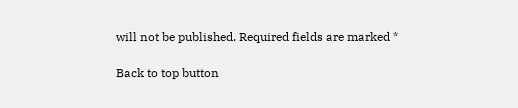will not be published. Required fields are marked *

Back to top button